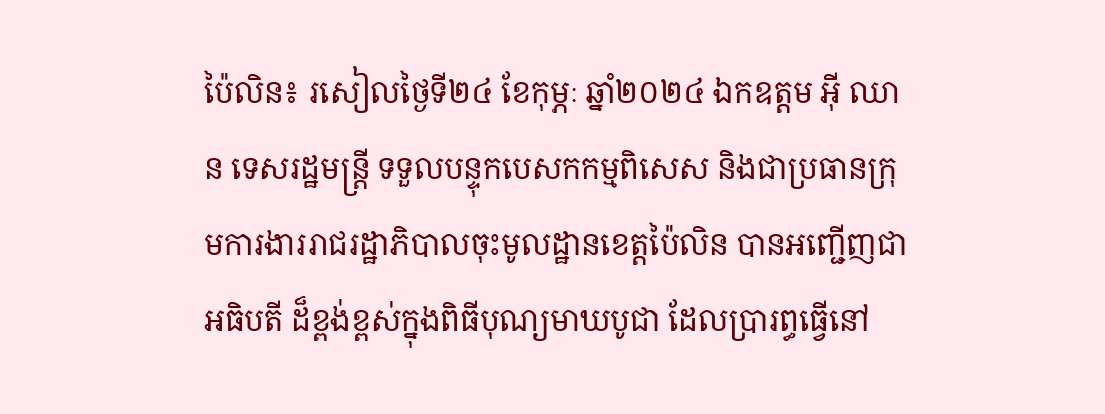ប៉ៃលិន៖ រសៀលថ្ងៃទី២៤ ខែកុម្ភៈ ឆ្នាំ២០២៤ ឯកឧត្តម អ៊ី ឈាន ទេសរដ្ឋមន្ត្រី ទទួលបន្ទុកបេសកកម្មពិសេស និងជាប្រធានក្រុមការងាររាជរដ្ឋាភិបាលចុះមូលដ្ឋានខេត្តប៉ៃលិន បានអញ្ជើញជាអធិបតី ដ៏ខ្ពង់ខ្ពស់ក្នុងពិធីបុណ្យមាឃបូជា ដែលប្រារព្ធធ្វើនៅ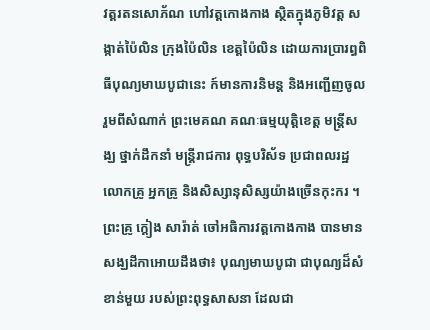វត្តរតនសោភ័ណ ហៅវត្តកោងកាង ស្ថិតក្នុងភូមិវត្ត សង្កាត់ប៉ៃលិន ក្រុងប៉ៃលិន ខេត្តប៉ៃលិន ដោយការប្រារព្ធពិធីបុណ្យមាឃបូជានេះ ក៍មានការនិមន្ត និងអញ្ជើញចូលរួមពីសំណាក់ ព្រះមេគណ គណៈធម្មយុត្តិខេត្ត មន្ត្រីសង្ឃ ថ្នាក់ដឹកនាំ មន្ត្រីរាជការ ពុទ្ធបរិស័ទ ប្រជាពលរដ្ឋ លោកគ្រូ អ្នកគ្រូ និងសិស្សានុសិស្សយ៉ាងច្រើនកុះករ ។
ព្រះគ្រូ ក្តៀង សារ៉ាត់ ចៅអធិការវត្តកោងកាង បានមានសង្ឃដីកាអោយដឹងថា៖ បុណ្យមាឃបូជា ជាបុណ្យដ៏សំខាន់មួយ របស់ព្រះពុទ្ធសាសនា ដែលជា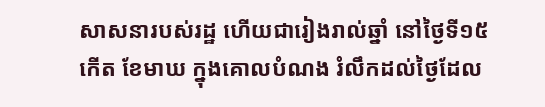សាសនារបស់រដ្ឋ ហើយជារៀងរាល់ឆ្នាំ នៅថ្ងៃទី១៥កើត ខែមាឃ ក្នុងគោលបំណង រំលឹកដល់ថៃ្ងដែល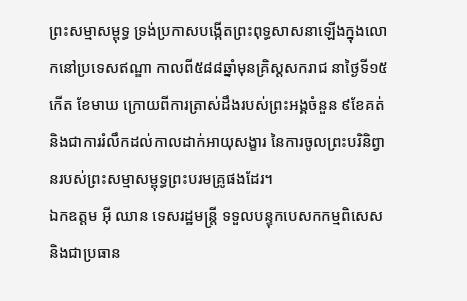ព្រះសម្មាសម្ពុទ្ធ ទ្រង់ប្រកាសបង្កើតព្រះពុទ្ធសាសនាឡើងក្នុងលោកនៅប្រទេសឥណ្ឌា កាលពី៥៨៨ឆ្នាំមុនគ្រិស្តសករាជ នាថៃ្ងទី១៥កើត ខែមាឃ ក្រោយពីការត្រាស់ដឹងរបស់ព្រះអង្គចំនួន ៩ខែគត់ និងជាការរំលឹកដល់កាលដាក់អាយុសង្ខារ នៃការចូលព្រះបរិនិព្វានរបស់ព្រះសម្មាសម្ពុទ្ធព្រះបរមគ្រូផងដែរ។
ឯកឧត្តម អ៊ី ឈាន ទេសរដ្ឋមន្ត្រី ទទួលបន្ទុកបេសកកម្មពិសេស និងជាប្រធាន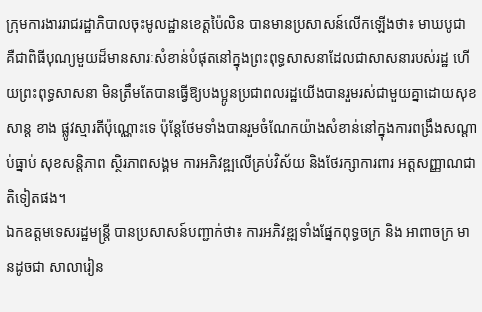ក្រុមការងាររាជរដ្ឋាភិបាលចុះមូលដ្ឋានខេត្តប៉ៃលិន បានមានប្រសាសន៍លើកឡើងថា៖ មាឃបូជា គឺជាពិធីបុណ្យមួយដ៏មានសារៈសំខាន់បំផុតនៅក្នុងព្រះពុទ្ធសាសនាដែលជាសាសនារបស់រដ្ឋ ហើយព្រះពុទ្ធសាសនា មិនត្រឹមតែបានធ្វើឱ្យបងប្អូនប្រជាពលរដ្ឋយើងបានរួមរស់ជាមួយគ្នាដោយសុខសាន្ត ខាង ផ្លូវស្មារតីប៉ុណ្ណោះទេ ប៉ុន្តែថែមទាំងបានរួមចំណែកយ៉ាងសំខាន់នៅក្នុងការពង្រឹងសណ្ដាប់ធ្នាប់ សុខសន្តិភាព ស្ថិរភាពសង្គម ការអភិវឌ្ឍលើគ្រប់វិស័យ និងថែរក្សាការពារ អត្តសញ្ញាណជាតិទៀតផង។
ឯកឧត្តមទេសរដ្ឋមន្ត្រី បានប្រសាសន៍បញ្ជាក់ថា៖ ការអភិវឌ្ឍទាំងផ្នែកពុទ្ធចក្រ និង អាពាចក្រ មានដូចជា សាលារៀន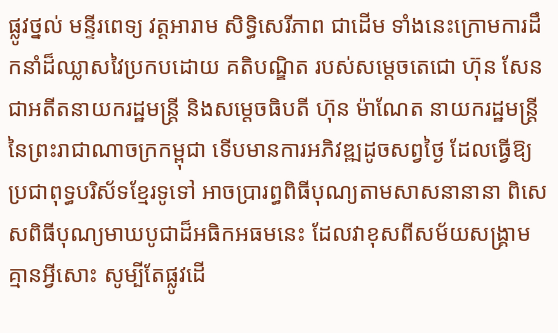ផ្លូវថ្នល់ មន្ទីរពេទ្យ វត្តអារាម សិទ្ធិសេរីភាព ជាដើម ទាំងនេះក្រោមការដឹកនាំដ៏ឈ្លាសវៃប្រកបដោយ គតិបណ្ឌិត របស់សម្តេចតេជោ ហ៊ុន សែន ជាអតីតនាយករដ្ឋមន្រ្តី និងសម្តេចធិបតី ហ៊ុន ម៉ាណែត នាយករដ្ឋមន្ត្រី នៃព្រះរាជាណាចក្រកម្ពុជា ទើបមានការអភិវឌ្ឍដូចសព្វថ្ងៃ ដែលធ្វើឱ្យប្រជាពុទ្ធបរិស័ទខ្មែរទូទៅ អាចប្រារព្ធពិធីបុណ្យតាមសាសនានានា ពិសេសពិធីបុណ្យមាឃបូជាដ៏អធិកអធមនេះ ដែលវាខុសពីសម័យសង្គ្រាម គ្មានអ្វីសោះ សូម្បីតែផ្លូវដើ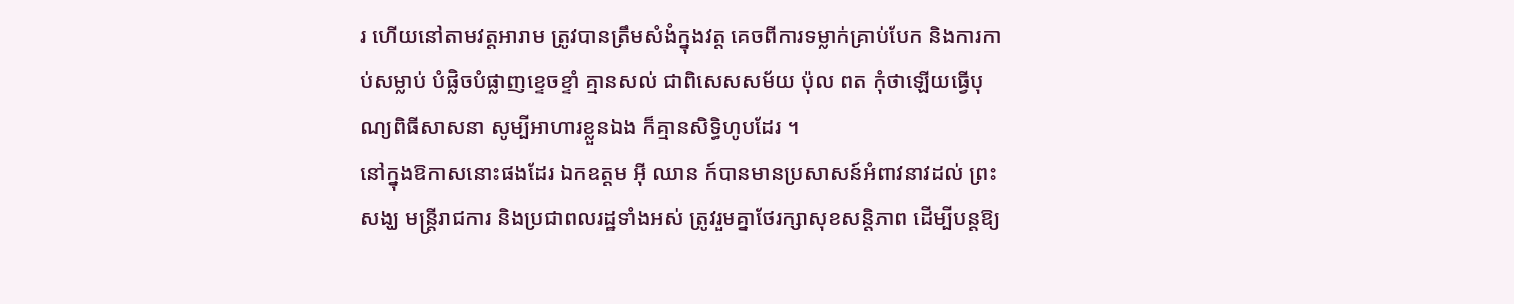រ ហើយនៅតាមវត្តអារាម ត្រូវបានត្រឹមសំងំក្នុងវត្ត គេចពីការទម្លាក់គ្រាប់បែក និងការកាប់សម្លាប់ បំផ្លិចបំផ្លាញខ្ទេចខ្ទាំ គ្មានសល់ ជាពិសេសសម័យ ប៉ុល ពត កុំថាឡើយធ្វើបុណ្យពិធីសាសនា សូម្បីអាហារខ្លួនឯង ក៏គ្មានសិទ្ធិហូបដែរ ។
នៅក្នុងឱកាសនោះផងដែរ ឯកឧត្តម អ៊ី ឈាន ក៍បានមានប្រសាសន៍អំពាវនាវដល់ ព្រះសង្ឃ មន្ត្រីរាជការ និងប្រជាពលរដ្ឋទាំងអស់ ត្រូវរួមគ្នាថែរក្សាសុខសន្តិភាព ដើម្បីបន្តឱ្យ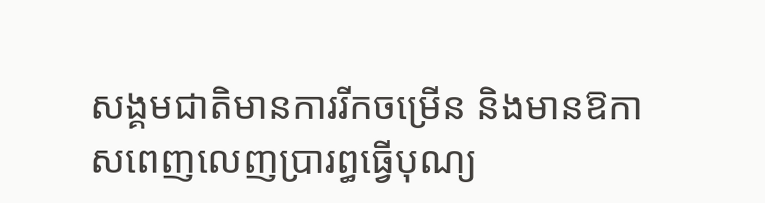សង្គមជាតិមានការរីកចម្រើន និងមានឱកាសពេញលេញប្រារព្ធធ្វើបុណ្យ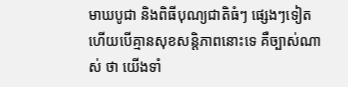មាឃបូជា និងពិធីបុណ្យជាតិធំៗ ផ្សេងៗទៀត ហើយបើគ្មានសុខសន្តិភាពនោះទេ គឺច្បាស់ណាស់ ថា យើងទាំ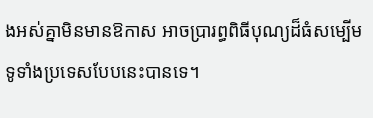ងអស់គ្នាមិនមានឱកាស អាចប្រារព្ធពិធីបុណ្យដ៏ធំសម្បើមទូទាំងប្រទេសបែបនេះបានទេ។